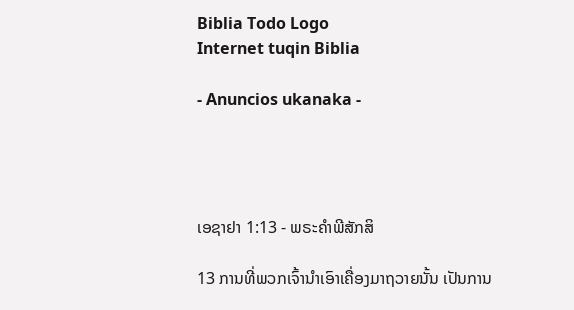Biblia Todo Logo
Internet tuqin Biblia

- Anuncios ukanaka -




ເອຊາຢາ 1:13 - ພຣະຄຳພີສັກສິ

13 ການທີ່ພວກເຈົ້ານຳເອົາເຄື່ອງມາຖວາຍນັ້ນ ເປັນການ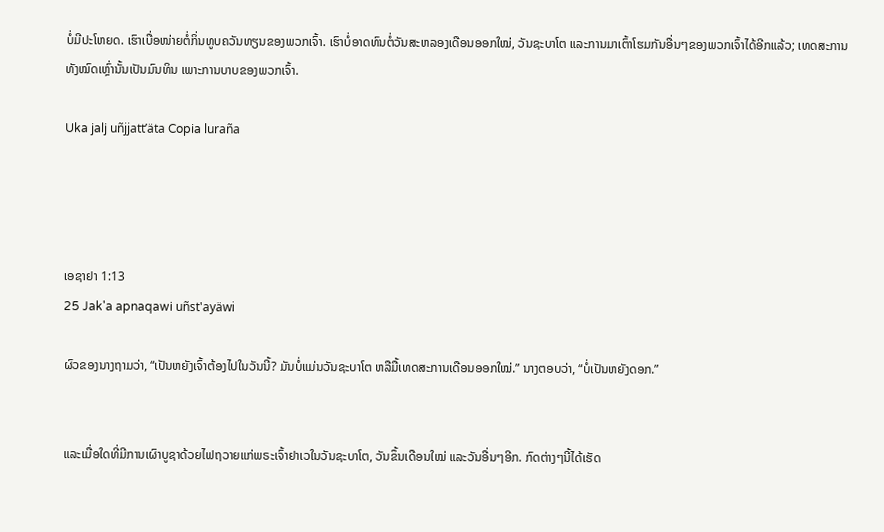ບໍ່ມີປະໂຫຍດ. ເຮົາເບື່ອໜ່າຍຕໍ່ກິ່ນທູບຄວັນທຽນຂອງພວກເຈົ້າ. ເຮົາບໍ່ອາດທົນຕໍ່ວັນສະຫລອງເດືອນອອກໃໝ່, ວັນຊະບາໂຕ ແລະການມາເຕົ້າໂຮມກັນອື່ນໆຂອງພວກເຈົ້າໄດ້ອີກແລ້ວ; ເທດສະການທັງໝົດເຫຼົ່ານັ້ນເປັນມົນທິນ ເພາະການບາບຂອງພວກເຈົ້າ.

Uka jalj uñjjattʼäta Copia luraña




ເອຊາຢາ 1:13
25 Jak'a apnaqawi uñst'ayäwi

ຜົວຂອງນາງຖາມວ່າ, “ເປັນຫຍັງເຈົ້າຕ້ອງໄປໃນວັນນີ້? ມັນບໍ່ແມ່ນວັນຊະບາໂຕ ຫລືມື້ເທດສະການເດືອນອອກໃໝ່.” ນາງຕອບວ່າ, “ບໍ່ເປັນຫຍັງດອກ.”


ແລະເມື່ອໃດທີ່ມີການເຜົາບູຊາດ້ວຍໄຟຖວາຍແກ່ພຣະເຈົ້າຢາເວໃນວັນຊະບາໂຕ, ວັນຂຶ້ນເດືອນໃໝ່ ແລະວັນອື່ນໆອີກ. ກົດຕ່າງໆນີ້ໄດ້ເຮັດ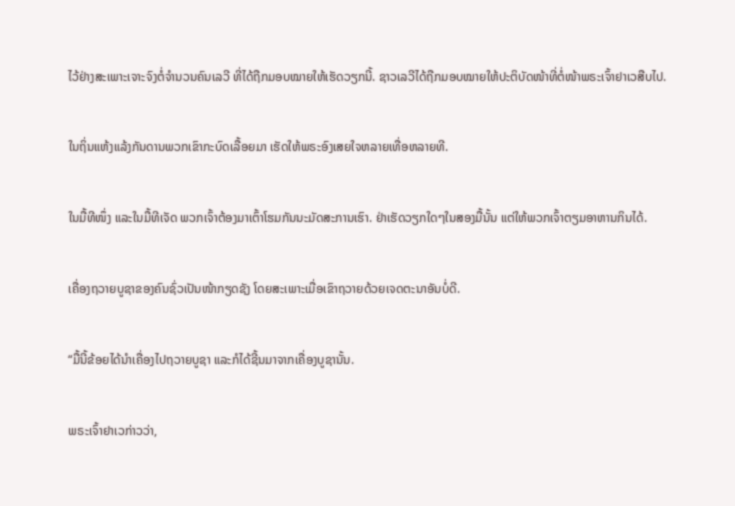ໄວ້ຢ່າງສະເພາະເຈາະຈົງຕໍ່ຈຳນວນຄົນເລວີ ທີ່ໄດ້ຖືກມອບໝາຍໃຫ້ເຮັດວຽກນີ້. ຊາວເລວີໄດ້ຖືກມອບໝາຍໃຫ້ປະຕິບັດໜ້າທີ່ຕໍ່ໜ້າພຣະເຈົ້າຢາເວສືບໄປ.


ໃນຖິ່ນແຫ້ງແລ້ງກັນດານພວກເຂົາກະບົດເລື້ອຍມາ ເຮັດໃຫ້ພຣະອົງເສຍໃຈຫລາຍເທື່ອຫລາຍທີ.


ໃນມື້ທີໜຶ່ງ ແລະໃນມື້ທີເຈັດ ພວກເຈົ້າຕ້ອງມາເຕົ້າໂຮມກັນນະມັດສະການເຮົາ. ຢ່າເຮັດວຽກໃດໆໃນສອງມື້ນັ້ນ ແຕ່ໃຫ້ພວກເຈົ້າຕຽມອາຫານກິນໄດ້.


ເຄື່ອງຖວາຍບູຊາຂອງຄົນຊົ່ວເປັນໜ້າກຽດຊັງ ໂດຍສະເພາະເມື່ອເຂົາຖວາຍດ້ວຍເຈດຕະນາອັນບໍ່ດີ.


“ມື້ນີ້ຂ້ອຍໄດ້ນຳເຄື່ອງໄປຖວາຍບູຊາ ແລະກໍໄດ້ຊີ້ນມາຈາກເຄື່ອງບູຊານັ້ນ.


ພຣະເຈົ້າຢາເວກ່າວວ່າ,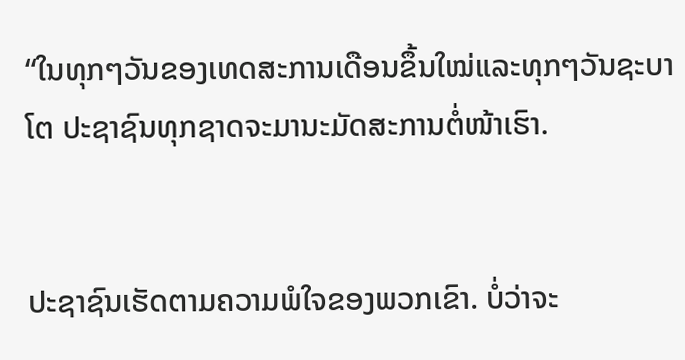“ໃນທຸກໆວັນຂອງເທດສະການເດືອນຂຶ້ນໃໝ່ແລະທຸກໆວັນຊະບາໂຕ ປະຊາຊົນທຸກຊາດຈະມານະມັດສະການຕໍ່ໜ້າເຮົາ.


ປະຊາຊົນເຮັດຕາມຄວາມພໍໃຈຂອງພວກເຂົາ. ບໍ່ວ່າຈະ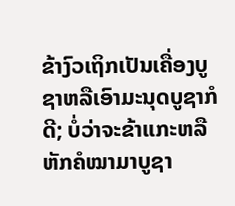ຂ້າງົວເຖິກເປັນເຄື່ອງບູຊາຫລືເອົາມະນຸດບູຊາກໍດີ; ບໍ່ວ່າຈະຂ້າແກະຫລືຫັກຄໍໝາມາບູຊາ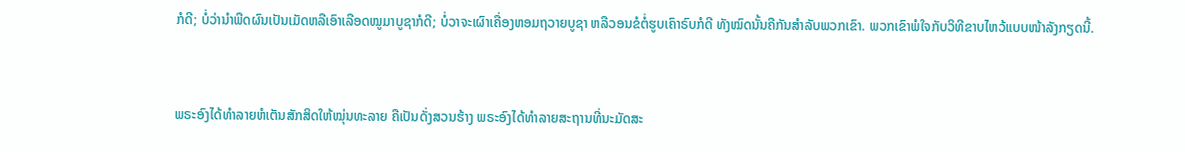ກໍດີ; ບໍ່ວ່ານຳພືດຜົນເປັນເມັດຫລືເອົາເລືອດໝູມາບູຊາກໍດີ; ບໍ່ວາຈະເຜົາເຄື່ອງຫອມຖວາຍບູຊາ ຫລືວອນຂໍຕໍ່ຮູບເຄົາຣົບກໍດີ ທັງໝົດນັ້ນຄືກັນສຳລັບພວກເຂົາ. ພວກເຂົາພໍໃຈກັບວິທີຂາບໄຫວ້ແບບໜ້າລັງກຽດນີ້.


ພຣະອົງໄດ້ທຳລາຍຫໍເຕັນສັກສິດໃຫ້ໝຸ່ນທະລາຍ ຄືເປັນດັ່ງສວນຮ້າງ ພຣະອົງໄດ້ທຳລາຍສະຖານທີ່ນະມັດສະ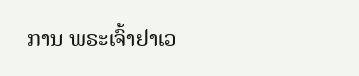ການ ພຣະເຈົ້າຢາເວ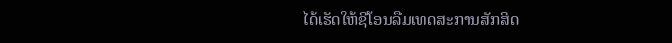ໄດ້ເຮັດໃຫ້ຊີໂອນລືມເທດສະການສັກສິດ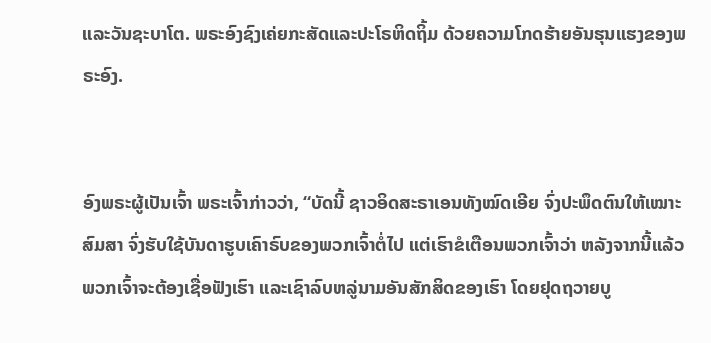ແລະວັນຊະບາໂຕ. ພຣະອົງຊົງເຄ່ຍກະສັດແລະປະໂຣຫິດຖິ້ມ ດ້ວຍຄວາມໂກດຮ້າຍອັນຮຸນແຮງຂອງພຣະອົງ.


ອົງພຣະຜູ້ເປັນເຈົ້າ ພຣະເຈົ້າກ່າວວ່າ, “ບັດນີ້ ຊາວອິດສະຣາເອນທັງໝົດເອີຍ ຈົ່ງປະພຶດຕົນໃຫ້ເໝາະສົມສາ ຈົ່ງຮັບໃຊ້ບັນດາຮູບເຄົາຣົບຂອງພວກເຈົ້າຕໍ່ໄປ ແຕ່ເຮົາຂໍເຕືອນພວກເຈົ້າວ່າ ຫລັງຈາກນີ້ແລ້ວພວກເຈົ້າຈະຕ້ອງເຊື່ອຟັງເຮົາ ແລະເຊົາລົບຫລູ່ນາມອັນສັກສິດຂອງເຮົາ ໂດຍຢຸດຖວາຍບູ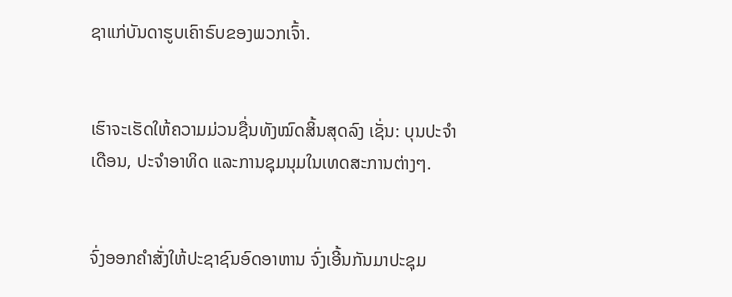ຊາແກ່ບັນດາຮູບເຄົາຣົບຂອງພວກເຈົ້າ.


ເຮົາຈະເຮັດໃຫ້ຄວາມມ່ວນຊື່ນທັງໝົດສິ້ນສຸດລົງ ເຊັ່ນ: ບຸນປະຈຳເດືອນ, ປະຈຳອາທິດ ແລະການຊຸມນຸມໃນເທດສະການຕ່າງໆ.


ຈົ່ງອອກຄຳສັ່ງໃຫ້ປະຊາຊົນອົດອາຫານ ຈົ່ງເອີ້ນກັນມາປະຊຸມ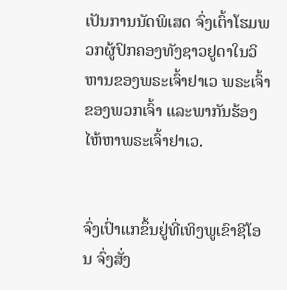ເປັນການນັດພິເສດ ຈົ່ງເຕົ້າໂຮມພວກຜູ້ປົກຄອງທັງຊາວຢູດາໃນວິຫານຂອງພຣະເຈົ້າຢາເວ ພຣະເຈົ້າຂອງພວກເຈົ້າ ແລະພາກັນຮ້ອງໄຫ້ຫາພຣະເຈົ້າຢາເວ.


ຈົ່ງເປົ່າແກຂຶ້ນຢູ່ທີ່ເທິງພູເຂົາຊີໂອນ ຈົ່ງສັ່ງ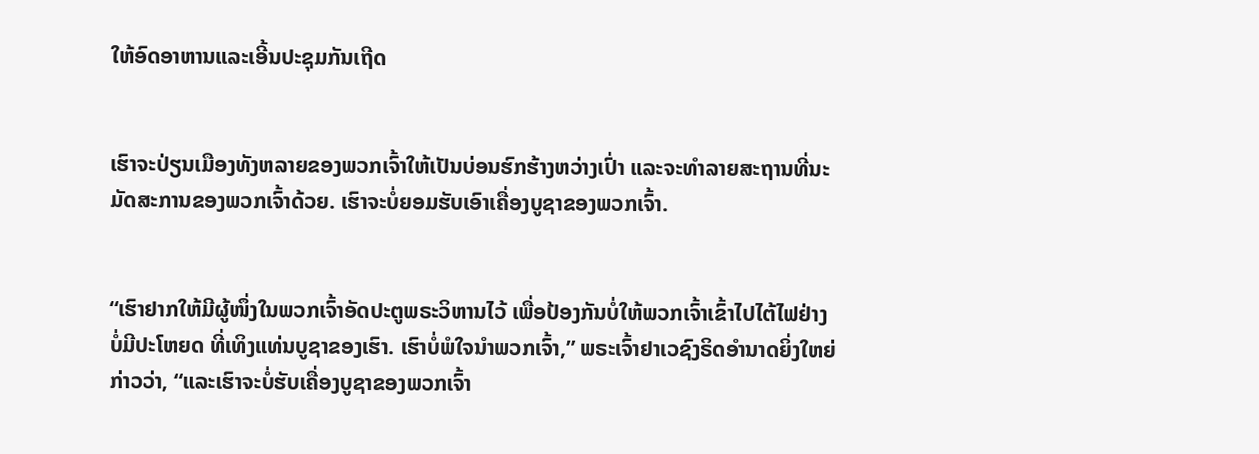ໃຫ້ອົດອາຫານແລະເອີ້ນປະຊຸມກັນເຖີດ


ເຮົາຈະປ່ຽນເມືອງທັງຫລາຍຂອງພວກເຈົ້າໃຫ້ເປັນບ່ອນຮົກຮ້າງຫວ່າງເປົ່າ ແລະຈະທຳລາຍສະຖານທີ່ນະມັດສະການຂອງພວກເຈົ້າດ້ວຍ. ເຮົາຈະບໍ່ຍອມຮັບເອົາເຄື່ອງບູຊາຂອງພວກເຈົ້າ.


“ເຮົາຢາກໃຫ້ມີຜູ້ໜຶ່ງໃນພວກເຈົ້າອັດປະຕູພຣະວິຫານໄວ້ ເພື່ອປ້ອງກັນບໍ່ໃຫ້ພວກເຈົ້າເຂົ້າໄປໄຕ້ໄຟຢ່າງບໍ່ມີປະໂຫຍດ ທີ່ເທິງແທ່ນບູຊາຂອງເຮົາ. ເຮົາບໍ່ພໍໃຈນຳພວກເຈົ້າ,” ພຣະເຈົ້າຢາເວຊົງຣິດອຳນາດຍິ່ງໃຫຍ່ກ່າວວ່າ, “ແລະເຮົາຈະບໍ່ຮັບເຄື່ອງບູຊາຂອງພວກເຈົ້າ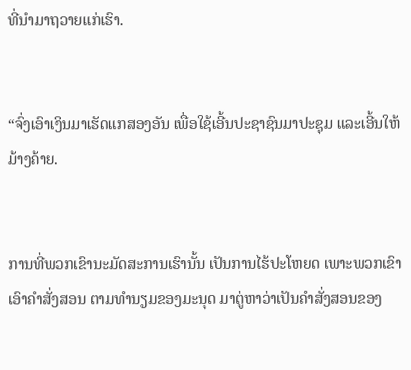ທີ່ນຳມາຖວາຍແກ່ເຮົາ.


“ຈົ່ງເອົາເງິນມາເຮັດແກສອງອັນ ເພື່ອໃຊ້ເອີ້ນປະຊາຊົນມາປະຊຸມ ແລະເອີ້ນໃຫ້ມ້າງຄ້າຍ.


ການທີ່ພວກເຂົານະມັດສະການເຮົານັ້ນ ເປັນການໄຮ້ປະໂຫຍດ ເພາະພວກເຂົາເອົາຄຳສັ່ງສອນ ຕາມທຳນຽມຂອງມະນຸດ ມາຕູ່ຫາວ່າເປັນຄຳສັ່ງສອນຂອງ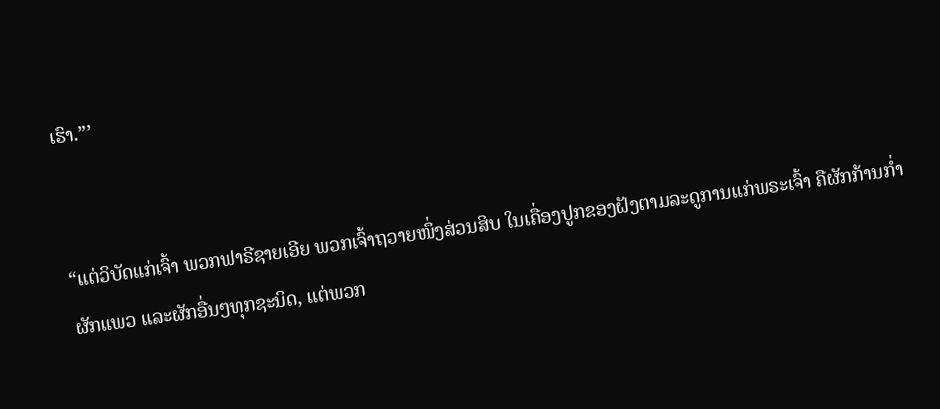ເຮົາ.”’


“ແຕ່ວິບັດແກ່ເຈົ້າ ພວກຟາຣີຊາຍເອີຍ ພວກເຈົ້າຖວາຍໜຶ່ງສ່ວນສິບ ໃນເຄື່ອງປູກຂອງຝັງຕາມລະດູການແກ່ພຣະເຈົ້າ ຄືຜັກກ້ານກໍ່າ ຜັກແພວ ແລະຜັກອື່ນໆທຸກຊະນິດ, ແຕ່ພວກ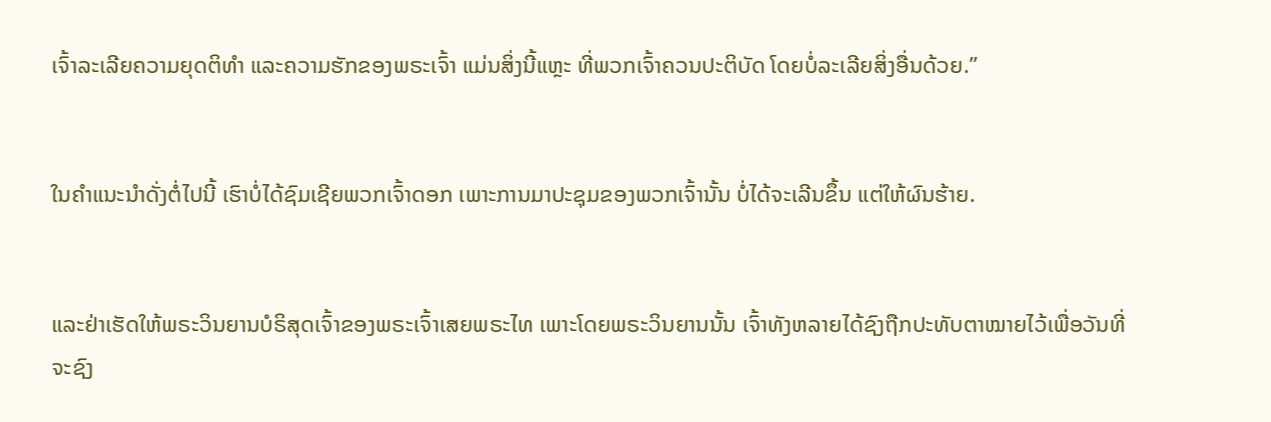ເຈົ້າລະເລີຍຄວາມຍຸດຕິທຳ ແລະຄວາມຮັກຂອງພຣະເຈົ້າ ແມ່ນສິ່ງນີ້ແຫຼະ ທີ່ພວກເຈົ້າຄວນປະຕິບັດ ໂດຍບໍ່ລະເລີຍສິ່ງອື່ນດ້ວຍ.”


ໃນຄຳແນະນຳດັ່ງຕໍ່ໄປນີ້ ເຮົາບໍ່ໄດ້ຊົມເຊີຍພວກເຈົ້າດອກ ເພາະການມາປະຊຸມຂອງພວກເຈົ້ານັ້ນ ບໍ່ໄດ້ຈະເລີນຂຶ້ນ ແຕ່ໃຫ້ຜົນຮ້າຍ.


ແລະຢ່າເຮັດໃຫ້ພຣະວິນຍານບໍຣິສຸດເຈົ້າຂອງພຣະເຈົ້າເສຍພຣະໄທ ເພາະໂດຍພຣະວິນຍານນັ້ນ ເຈົ້າທັງຫລາຍໄດ້ຊົງຖືກປະທັບຕາໝາຍໄວ້ເພື່ອວັນທີ່ຈະຊົງ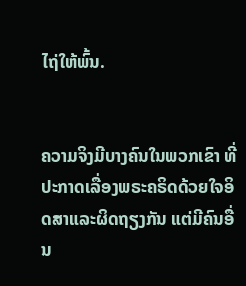ໄຖ່ໃຫ້ພົ້ນ.


ຄວາມຈິງມີບາງຄົນໃນພວກເຂົາ ທີ່ປະກາດເລື່ອງພຣະຄຣິດດ້ວຍໃຈອິດສາແລະຜິດຖຽງກັນ ແຕ່ມີຄົນອື່ນ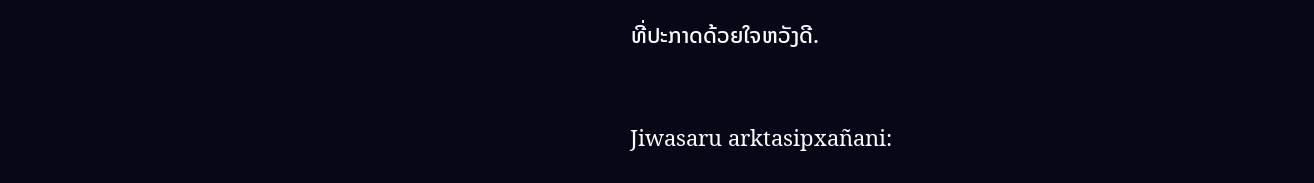ທີ່ປະກາດດ້ວຍໃຈຫວັງດີ.


Jiwasaru arktasipxañani: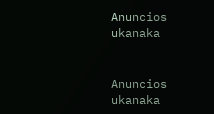Anuncios ukanaka


Anuncios ukanaka